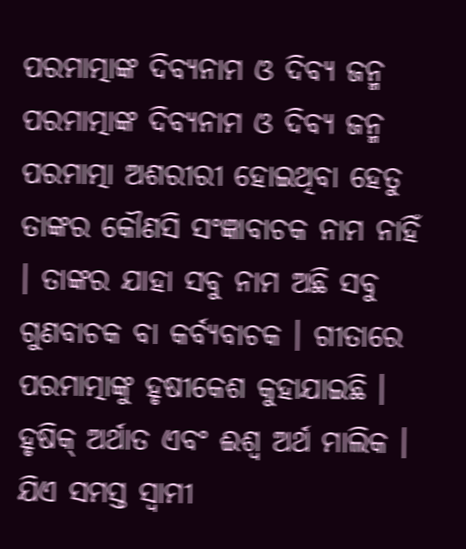ପରମାତ୍ମାଙ୍କ ଦିବ୍ୟନାମ ଓ ଦିବ୍ୟ ଜନ୍ମ
ପରମାତ୍ମାଙ୍କ ଦିବ୍ୟନାମ ଓ ଦିବ୍ୟ ଜନ୍ମ
ପରମାତ୍ମା ଅଶରୀରୀ ହୋଇଥିବା ହେତୁ ତାଙ୍କର କୌଣସି ସଂଜ୍ଞାବାଚକ ନାମ ନାହିଁ । ତାଙ୍କର ଯାହା ସବୁ ନାମ ଅଛି ସବୁ ଗୁଣବାଚକ ବା କର୍ବ୍ୟବାଚକ । ଗୀତାରେ ପରମାତ୍ମାଙ୍କୁ ହୃଷୀକେଶ କୁହାଯାଇଛି । ହୃଷିକ୍ ଅର୍ଥାତ ଏବଂ ଈଶ୍ୱ ଅର୍ଥ ମାଲିକ । ଯିଏ ସମସ୍ତ ସ୍ବାମୀ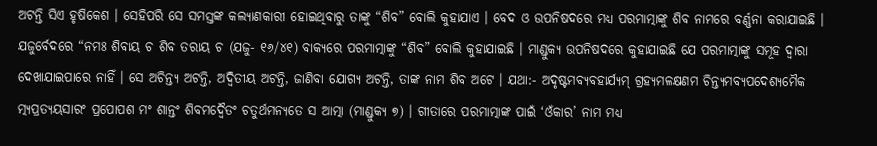ଅଟନ୍ତି ସିଏ ହୃଷିକେଶ । ସେହିପରି ସେ ସମସ୍ତଙ୍କ କଲ୍ୟାଣକାରୀ ହୋଇଥିବାରୁ ତାଙ୍କୁ “ଶିବ” ବୋଲି କୁହାଯାଏ । ବେଦ ଓ ଉପନିଷଦରେ ମଧ୍ୟ ପରମାତ୍ମାଙ୍କୁ ଶିବ ନାମରେ ବର୍ଣ୍ଣନା କରାଯାଇଛି । ଯଜୁର୍ବେଦରେ “ନମଃ ଶିବାୟ ଚ ଶିବ ତରାୟ ଚ (ଯଜୁ- ୧୬/୪୧) ବାକ୍ୟରେ ପରମାତ୍ମାଙ୍କୁ “ଶିବ” ବୋଲି କୁହାଯାଇଛି । ମାଣ୍ଡୁକ୍ୟ ଉପନିଷଦରେ କୁହାଯାଇଛି ଯେ ପରମାତ୍ମାଙ୍କୁ ସମୂହ ଦ୍ୱାରା ଦେଖାଯାଇପାରେ ନାହିଁ । ସେ ଅଚିନ୍ତ୍ୟ ଅଟନ୍ତି, ଅଦ୍ୱିତୀୟ ଅଟନ୍ତି, ଜାଣିବା ଯୋଗ୍ୟ ଅଟନ୍ତି, ତାଙ୍କ ନାମ ଶିବ ଅଟେ । ଯଥା:- ଅଦୃଷ୍ଟମବ୍ୟବହାର୍ଯ୍ୟମ୍ ଗ୍ରହ୍ୟମଳକ୍ଷଣମ ଚିନ୍ତ୍ୟମବ୍ୟପଦେଶ୍ୟମୈକ ତ୍ମ୍ୟପ୍ରତ୍ୟୟସାରଂ ପ୍ରପୋପଶ ମଂ ଶାନ୍ତଂ ଶିବମଦ୍ୱୈତଂ ଚତୁର୍ଥମନ୍ୟତେ ସ ଆତ୍ମା (ମାଣ୍ଡୁକ୍ୟ ୭) । ଗୀତାରେ ପରମାତ୍ମାଙ୍କ ପାଇଁ ‘ଓଁକାର’ ନାମ ମଧ୍ୟ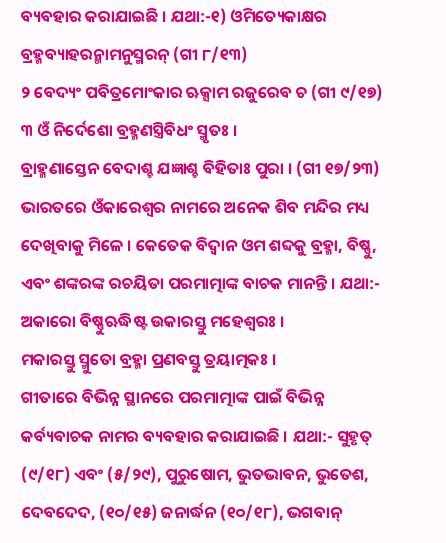ବ୍ୟବହାର କରାଯାଇଛି । ଯଥା:-୧) ଓମିତ୍ୟେକାକ୍ଷର ବ୍ରହ୍ମବ୍ୟାହରନ୍ମାମନୁସ୍ମରନ୍ (ଗୀ ୮/୧୩)
୨ ବେଦ୍ୟଂ ପବିତ୍ରମୋଂକାର ଋକ୍ସାମ ରଜୁରେବ ଚ (ଗୀ ୯/୧୭)
୩ ଓଁ ନିର୍ଦେଶୋ ବ୍ରହ୍ମଣସ୍ତ୍ରିବିଧଂ ସ୍ମୃତଃ ।
ବ୍ରାହ୍ମଣାସ୍ତେନ ବେଦାଶ୍ଚ ଯଜ୍ଞାଶ୍ଚ ବିହିତାଃ ପୁରା । (ଗୀ ୧୭/୨୩)
ଭାରତରେ ଓଁକାରେଶ୍ୱର ନାମରେ ଅନେକ ଶିବ ମନ୍ଦିର ମଧ୍ୟ ଦେଖିବାକୁ ମିଳେ । କେତେକ ବିଦ୍ୱାନ ଓମ ଶବ୍ଦକୁ ବ୍ରହ୍ମା, ବିଷ୍ଣୁ, ଏବଂ ଶଙ୍କରଙ୍କ ରଚୟିତା ପରମାତ୍ମାଙ୍କ ବାଚକ ମାନନ୍ତି । ଯଥା:-
ଅକାରୋ ବିଷ୍ଣୁଋଦ୍ଧିଷ୍ଟ ଉକାରସ୍ତୁ ମହେଶ୍ୱରଃ ।
ମକାରସ୍ତୁ ସ୍ମୁତୋ ବ୍ରହ୍ମା ପ୍ରଣବସ୍ତୁ ତ୍ରୟାତ୍ମକଃ ।
ଗୀତାରେ ବିଭିନ୍ନ ସ୍ଥାନରେ ପରମାତ୍ମାଙ୍କ ପାଇଁ ବିଭିନ୍ନ କର୍ବ୍ୟବାଚକ ନାମର ବ୍ୟବହାର କରାଯାଇଛି । ଯଥା:- ସୁହୃତ୍ (୯/୧୮) ଏବଂ (୫/୨୯), ପୁରୁଷୋମ, ଭୁତଭାବନ, ଭୁତେଶ, ଦେବଦେଦ, (୧୦/୧୫) ଜନାର୍ଦ୍ଧନ (୧୦/୧୮), ଭଗବାନ୍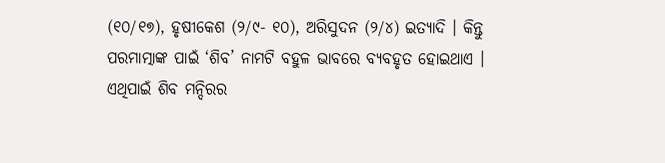(୧୦/୧୭), ହୃଷୀକେଶ (୨/୯- ୧୦), ଅରିସୁଦନ (୨/୪) ଇତ୍ୟାଦି । କିନ୍ତୁ ପରମାତ୍ମାଙ୍କ ପାଇଁ ‘ଶିବ’ ନାମଟି ବହୁଳ ଭାବରେ ବ୍ୟବହୃତ ହୋଇଥାଏ । ଏଥିପାଇଁ ଶିବ ମନ୍ଦିରର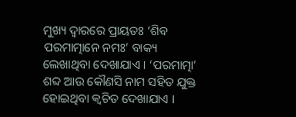ମୁଖ୍ୟ ଦ୍ୱାରରେ ପ୍ରାୟତଃ ‘ଶିବ ପରମାତ୍ମାନେ ନମଃ’ ବାକ୍ୟ ଲେଖାଥିବା ଦେଖାଯାଏ । ‘ପରମାତ୍ମା’ ଶବ୍ଦ ଆଉ କୌଣସି ନାମ ସହିତ ଯୁକ୍ତ ହୋଇଥିବା କ୍ୱଚିତ ଦେଖାଯାଏ ।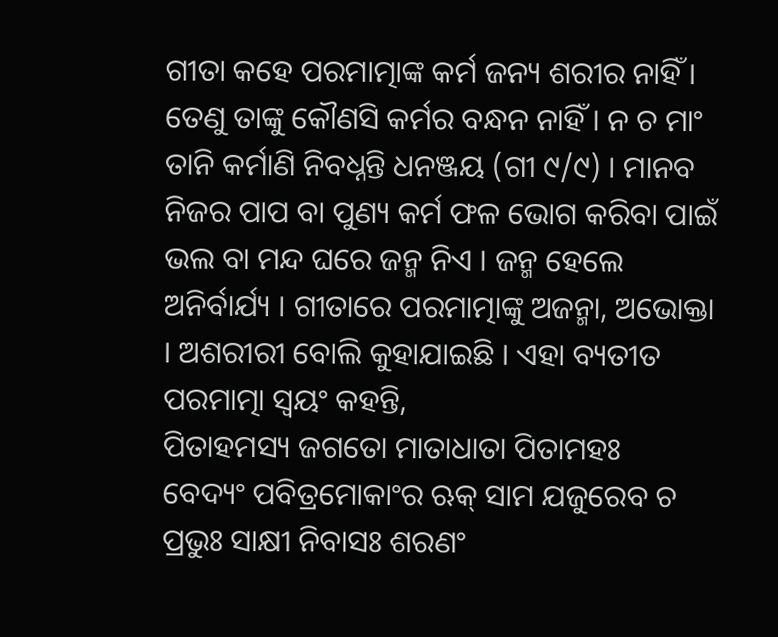ଗୀତା କହେ ପରମାତ୍ମାଙ୍କ କର୍ମ ଜନ୍ୟ ଶରୀର ନାହିଁ । ତେଣୁ ତାଙ୍କୁ କୌଣସି କର୍ମର ବନ୍ଧନ ନାହିଁ । ନ ଚ ମାଂ ତାନି କର୍ମାଣି ନିବଧ୍ନନ୍ତି ଧନଞ୍ଜୟ (ଗୀ ୯/୯) । ମାନବ ନିଜର ପାପ ବା ପୁଣ୍ୟ କର୍ମ ଫଳ ଭୋଗ କରିବା ପାଇଁ ଭଲ ବା ମନ୍ଦ ଘରେ ଜନ୍ମ ନିଏ । ଜନ୍ମ ହେଲେ ଅନିର୍ବାର୍ଯ୍ୟ । ଗୀତାରେ ପରମାତ୍ମାଙ୍କୁ ଅଜନ୍ମା, ଅଭୋକ୍ତା । ଅଶରୀରୀ ବୋଲି କୁହାଯାଇଛି । ଏହା ବ୍ୟତୀତ ପରମାତ୍ମା ସ୍ବୟଂ କହନ୍ତି,
ପିତାହମସ୍ୟ ଜଗତୋ ମାତାଧାତା ପିତାମହଃ
ବେଦ୍ୟଂ ପବିତ୍ରମୋକାଂର ଋକ୍ ସାମ ଯଜୁରେବ ଚ
ପ୍ରଭୁଃ ସାକ୍ଷୀ ନିବାସଃ ଶରଣଂ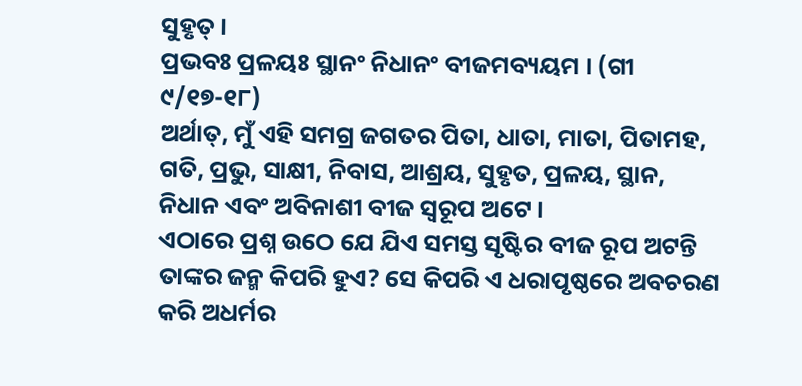ସୁହୃତ୍ ।
ପ୍ରଭବଃ ପ୍ରଳୟଃ ସ୍ଥାନଂ ନିଧାନଂ ବୀଜମବ୍ୟୟମ । (ଗୀ ୯/୧୭-୧୮)
ଅର୍ଥାତ୍, ମୁଁ ଏହି ସମଗ୍ର ଜଗତର ପିତା, ଧାତା, ମାତା, ପିତାମହ, ଗତି, ପ୍ରଭୁ, ସାକ୍ଷୀ, ନିବାସ, ଆଶ୍ରୟ, ସୁହୃତ, ପ୍ରଳୟ, ସ୍ଥାନ, ନିଧାନ ଏବଂ ଅବିନାଶୀ ବୀଜ ସ୍ବରୂପ ଅଟେ ।
ଏଠାରେ ପ୍ରଶ୍ନ ଉଠେ ଯେ ଯିଏ ସମସ୍ତ ସୃଷ୍ଟିର ବୀଜ ରୂପ ଅଟନ୍ତି ତାଙ୍କର ଜନ୍ମ କିପରି ହୁଏ? ସେ କିପରି ଏ ଧରାପୃଷ୍ଠରେ ଅବଚରଣ କରି ଅଧର୍ମର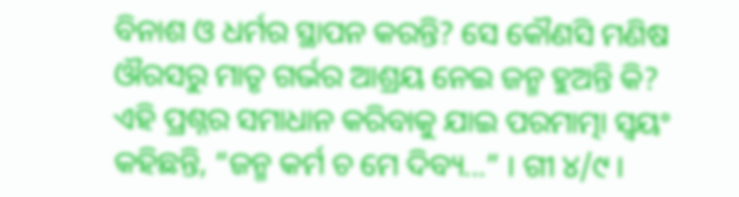ବିନାଶ ଓ ଧର୍ମର ସ୍ଥାପନ କରନ୍ତି? ସେ କୌଣସି ମଣିଷ ଔରସରୁ ମାତୃ ଗର୍ଭର ଆଶ୍ରୟ ନେଇ ଜନ୍ମ ହୁଅନ୍ତି କି? ଏହି ପ୍ରଶ୍ନର ସମାଧାନ କରିବାକୁ ଯାଇ ପରମାତ୍ମା ସ୍ବୟଂ କହିଛନ୍ତି, “ଜନ୍ମ କର୍ମ ଚ ମେ ଦିବ୍ୟ...” । ଗୀ ୪/୯ ।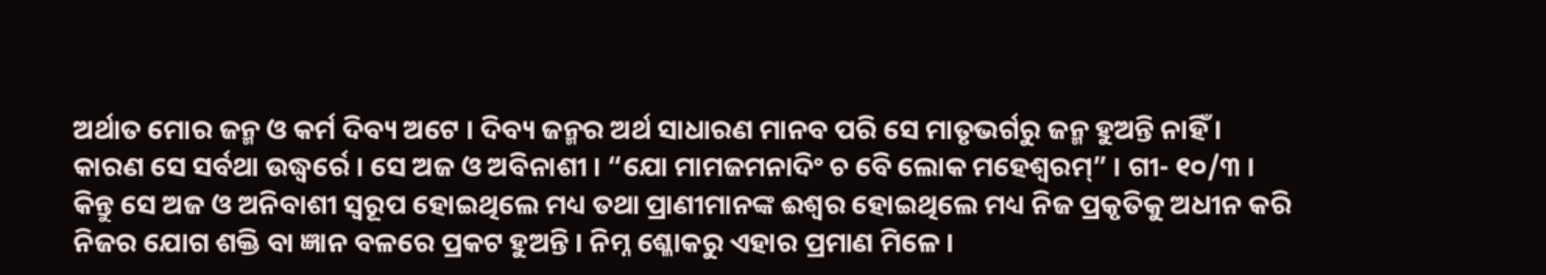ଅର୍ଥାତ ମୋର ଜନ୍ମ ଓ କର୍ମ ଦିବ୍ୟ ଅଟେ । ଦିବ୍ୟ ଜନ୍ମର ଅର୍ଥ ସାଧାରଣ ମାନବ ପରି ସେ ମାତୃଭର୍ଗରୁ ଜନ୍ମ ହୁଅନ୍ତି ନାହିଁ । କାରଣ ସେ ସର୍ବଥା ଉଦ୍ଧ୍ୱର୍ରେ । ସେ ଅଜ ଓ ଅବିନାଶୀ । “ଯୋ ମାମଜମନାଦିଂ ଚ ବେି ଲୋକ ମହେଶ୍ୱରମ୍” । ଗୀ- ୧୦/୩ । କିନ୍ତୁ ସେ ଅଜ ଓ ଅନିବାଶୀ ସ୍ବରୂପ ହୋଇଥିଲେ ମଧ୍ୟ ତଥା ପ୍ରାଣୀମାନଙ୍କ ଈଶ୍ୱର ହୋଇଥିଲେ ମଧ୍ୟ ନିଜ ପ୍ରକୃତିକୁ ଅଧୀନ କରି ନିଜର ଯୋଗ ଶକ୍ତି ବା ଜ୍ଞାନ ବଳରେ ପ୍ରକଟ ହୁଅନ୍ତି । ନିମ୍ନ ଶ୍ଳୋକରୁ ଏହାର ପ୍ରମାଣ ମିଳେ ।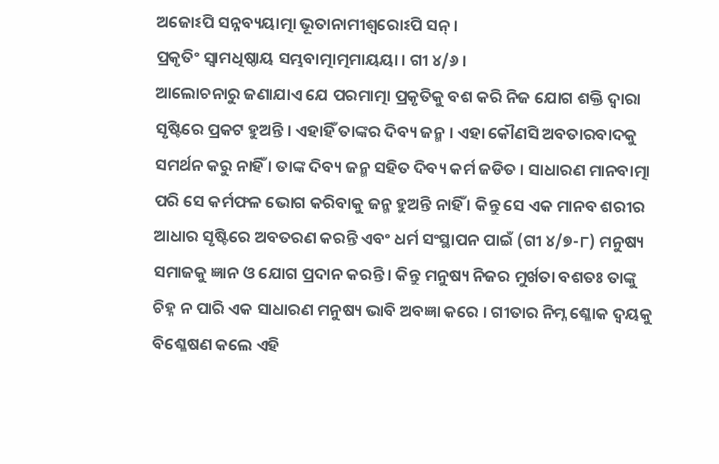ଅଜୋଽପି ସନ୍ନବ୍ୟୟାତ୍ମା ଭୂତାନାମୀଶ୍ୱରୋଽପି ସନ୍ ।
ପ୍ରକୃତିଂ ସ୍ବାମଧିଷ୍ଠାୟ ସମ୍ଭବାତ୍ମାତ୍ମମାୟୟା । ଗୀ ୪/୬ ।
ଆଲୋଚନାରୁ ଜଣାଯାଏ ଯେ ପରମାତ୍ମା ପ୍ରକୃତିକୁ ବଶ କରି ନିଜ ଯୋଗ ଶକ୍ତି ଦ୍ୱାରା ସୃଷ୍ଟିରେ ପ୍ରକଟ ହୁଅନ୍ତି । ଏହାହିଁ ତାଙ୍କର ଦିବ୍ୟ ଜନ୍ମ । ଏହା କୌଣସି ଅବତାରବାଦକୁ ସମର୍ଥନ କରୁ ନାହିଁ । ତାଙ୍କ ଦିବ୍ୟ ଜନ୍ମ ସହିତ ଦିବ୍ୟ କର୍ମ ଜଡିତ । ସାଧାରଣ ମାନବାତ୍ମା ପରି ସେ କର୍ମଫଳ ଭୋଗ କରିବାକୁ ଜନ୍ମ ହୁଅନ୍ତି ନାହିଁ । କିନ୍ତୁ ସେ ଏକ ମାନବ ଶରୀର ଆଧାର ସୃଷ୍ଟିରେ ଅବତରଣ କରନ୍ତି ଏବଂ ଧର୍ମ ସଂସ୍ଥାପନ ପାଇଁ (ଗୀ ୪/୭-୮) ମନୁଷ୍ୟ ସମାଜକୁ ଜ୍ଞାନ ଓ ଯୋଗ ପ୍ରଦାନ କରନ୍ତି । କିନ୍ତୁ ମନୁଷ୍ୟ ନିଜର ମୁର୍ଖତା ବଶତଃ ତାଙ୍କୁ ଚିହ୍ନ ନ ପାରି ଏକ ସାଧାରଣ ମନୁଷ୍ୟ ଭାବି ଅବଜ୍ଞା କରେ । ଗୀତାର ନିମ୍ନ ଶ୍ଳୋକ ଦ୍ୱୟକୁ ବିଶ୍ଳେଷଣ କଲେ ଏହି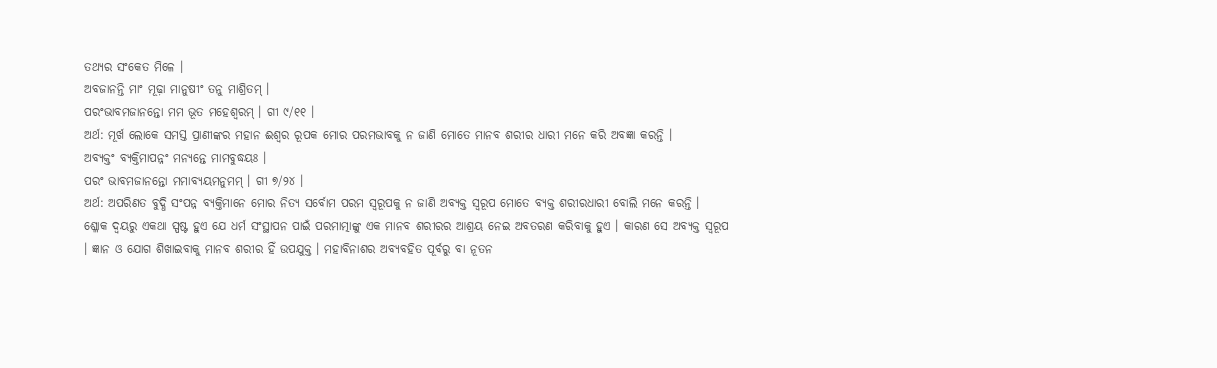ତଥ୍ୟର ସଂକେତ ମିଳେ ।
ଅବଜାନନ୍ତି ମାଂ ମୂଢ଼ା ମାନୁଷୀଂ ତନୁ ମାଶ୍ରିତମ୍ ।
ପରଂଭାବମଜାନନ୍ତୋ ମମ ଭୂତ ମହେଶ୍ୱରମ୍ । ଗୀ ୯/୧୧ ।
ଅର୍ଥ: ମୂର୍ଖ ଲୋକେ ସମସ୍ତ ପ୍ରାଣୀଙ୍କର ମହାନ ଈଶ୍ୱର ରୂପକ ମୋର ପରମଭାବକୁ ନ ଜାଣି ମୋତେ ମାନବ ଶରୀର ଧାରୀ ମନେ କରି ଅବଜ୍ଞା କରନ୍ତି ।
ଅବ୍ୟକ୍ତଂ ବ୍ୟକ୍ତିମାପନ୍ନଂ ମନ୍ୟନ୍ତେ ମାମବୁଦ୍ଧୟଃ ।
ପରଂ ଭାବମଜାନନ୍ତୋ ମମାବ୍ୟୟମନୁମମ୍ । ଗୀ ୭/୨୪ ।
ଅର୍ଥ: ଅପରିଣତ ବୁଦ୍ଧି ସଂପନ୍ନ ବ୍ୟକ୍ତିମାନେ ମୋର ନିତ୍ୟ ସର୍ବୋମ ପରମ ସ୍ବରୂପକୁ ନ ଜାଣି ଅବ୍ୟକ୍ତ ସ୍ବରୂପ ମୋତେ ବ୍ୟକ୍ତ ଶରୀରଧାରୀ ବୋଲି ମନେ କରନ୍ତି ।
ଶ୍ଳୋକ ଦ୍ୱୟରୁ ଏକଥା ସ୍ପଷ୍ଟ ହୁଏ ଯେ ଧର୍ମ ସଂସ୍ଥାପନ ପାଇଁ ପରମାତ୍ମାଙ୍କୁ ଏକ ମାନବ ଶରୀରର ଆଶ୍ରୟ ନେଇ ଅବତରଣ କରିବାକୁ ହୁଏ । କାରଣ ସେ ଅବ୍ୟକ୍ତ ସ୍ବରୂପ । ଜ୍ଞାନ ଓ ଯୋଗ ଶିଖାଇବାକୁ ମାନବ ଶରୀର ହିଁ ଉପଯୁକ୍ତ । ମହାବିନାଶର ଅବ୍ୟବହିତ ପୂର୍ବରୁ ବା ନୂତନ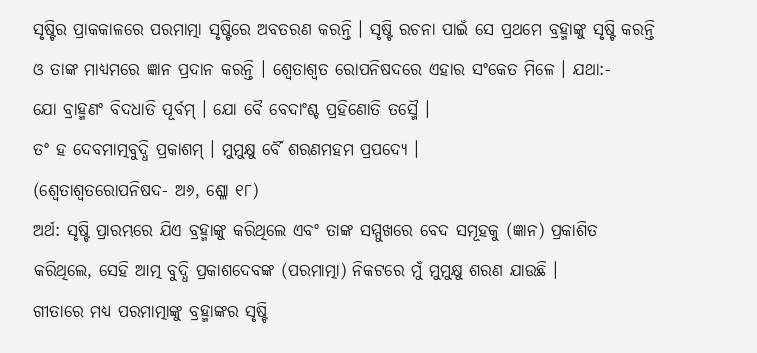ସୃଷ୍ଟିର ପ୍ରାକକାଳରେ ପରମାତ୍ମା ସୃଷ୍ଟିରେ ଅବତରଣ କରନ୍ତି । ସୃଷ୍ଟି ରଚନା ପାଇଁ ସେ ପ୍ରଥମେ ବ୍ରହ୍ମାଙ୍କୁ ସୃଷ୍ଟି କରନ୍ତି ଓ ତାଙ୍କ ମାଧ୍ୟମରେ ଜ୍ଞାନ ପ୍ରଦାନ କରନ୍ତି । ଶ୍ୱେତାଶ୍ୱତ ରୋପନିଷଦରେ ଏହାର ସଂକେତ ମିଳେ । ଯଥା:-
ଯୋ ବ୍ରାହ୍ମଣଂ ବିଦଧାତି ପୂର୍ବମ୍ । ଯୋ ବୈ ବେଦାଂଶ୍ଚ ପ୍ରହିଣୋତି ତସ୍ମୈ ।
ତଂ ହ ଦେବମାତ୍ମବୁଦ୍ଧି ପ୍ରକାଶମ୍ । ମୁମୁକ୍ଷୁ ର୍ବୈ ଶରଣମହମ ପ୍ରପଦ୍ୟେ ।
(ଶ୍ୱେତାଶ୍ୱତରୋପନିଷଦ- ଅ୬, ଶ୍ଳୋ ୧୮)
ଅର୍ଥ: ସୃଷ୍ଟି ପ୍ରାରମ୍ଭରେ ଯିଏ ବ୍ରହ୍ମାଙ୍କୁ କରିଥିଲେ ଏବଂ ତାଙ୍କ ସମ୍ମୁଖରେ ବେଦ ସମୂହକୁ (ଜ୍ଞାନ) ପ୍ରକାଶିତ କରିଥିଲେ, ସେହି ଆତ୍ମ ବୁଦ୍ଧି ପ୍ରକାଶଦେବଙ୍କ (ପରମାତ୍ମା) ନିକଟରେ ମୁଁ ମୁମୁକ୍ଷୁ ଶରଣ ଯାଉଛି ।
ଗୀତାରେ ମଧ୍ୟ ପରମାତ୍ମାଙ୍କୁ ବ୍ରହ୍ମାଙ୍କର ସୃଷ୍ଟି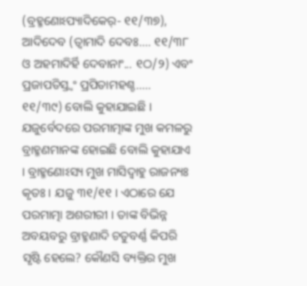(ବ୍ରହ୍ମଣୋଽପ୍ୟାଦିକେର୍- ୧୧/୩୭), ଆଦିଦେବ (ତ୍ୱାମାଦି ଦେବଃ.... ୧୧/୩୮ ଓ ଅହମାଦିର୍ହି ଦେବାନାଂ... ୧ଠ/୨) ଏବଂ ପ୍ରଜାପତିସ୍ତ୍ୱଂ ପ୍ରପିତାମହଶ୍ଚ..... ୧୧/୩୯) ବୋଲି କୁହାଯାଇଛି ।
ଯଜୁର୍ବେଦରେ ପରମାତ୍ମାଙ୍କ ମୁଖ କମଳରୁ ବ୍ରାହ୍ମଣମାନଙ୍କ ହୋଇଛି ବୋଲି କୁହାଯାଏ । ବ୍ରାହ୍ମଣୋଽସ୍ୟ ମୁଖ ମାସିଦ୍ବାହୁ ରାଜନ୍ୟଃ କୃତଃ । ଯଜୁ ୩୧/୧୧ । ଏଠାରେ ଯେ ପରମାତ୍ମା ଅଶରୀରୀ । ତାଙ୍କ ବିଭିନ୍ନ ଅବୟବରୁ ବ୍ରାହ୍ମଣାଦି ଚତୁବର୍ଣ୍ଣ କିପରି ସୃଷ୍ଟି ହେଲେ? କୌଣସି ବ୍ୟକ୍ତିର ମୁଖ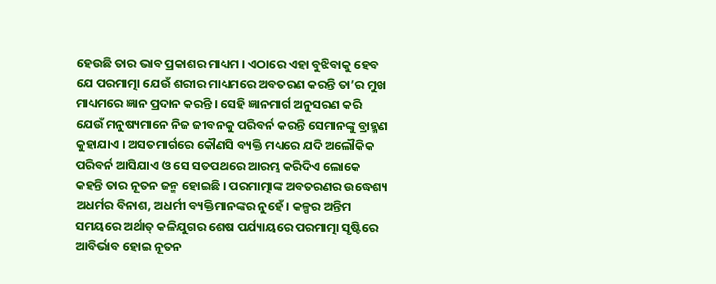ହେଉଛି ତାର ଭାବ ପ୍ରକାଶର ମାଧ୍ୟମ । ଏଠାରେ ଏହା ବୁଝିବାକୁ ହେବ ଯେ ପରମାତ୍ମା ଯେଉଁ ଶରୀର ମାଧ୍ୟମରେ ଅବତରଣ କରନ୍ତି ତା’ର ମୁଖ ମାଧ୍ୟମରେ ଜ୍ଞାନ ପ୍ରଦାନ କରନ୍ତି । ସେହି ଜ୍ଞାନମାର୍ଗ ଅନୁସରଣ କରି ଯେଉଁ ମନୁଷ୍ୟମାନେ ନିଜ ଜୀବନକୁ ପରିବର୍ନ କରନ୍ତି ସେମାନଙ୍କୁ ବ୍ରାହ୍ମଣ କୁହାଯାଏ । ଅସତମାର୍ଗରେ କୌଣସି ବ୍ୟକ୍ତି ମଧ୍ୟରେ ଯଦି ଅଲୌକିକ ପରିବର୍ନ ଆସିଯାଏ ଓ ସେ ସତପଥରେ ଆରମ୍ଭ କରିଦିଏ ଲୋକେ କହନ୍ତି ତାର ନୂତନ ଜନ୍ମ ହୋଇଛି । ପରମାତ୍ମାଙ୍କ ଅବତରଣର ଉଦ୍ଧେଶ୍ୟ ଅଧର୍ମର ବିନାଶ, ଅଧର୍ମୀ ବ୍ୟକ୍ତିମାନଙ୍କର ନୁହେଁ । କଳ୍ପର ଅନ୍ତିମ ସମୟରେ ଅର୍ଥାତ୍ କଳିଯୁଗର ଶେଷ ପର୍ଯ୍ୟାୟରେ ପରମାତ୍ମା ସୃଷ୍ଟିରେ ଆବିର୍ଭାବ ହୋଇ ନୂତନ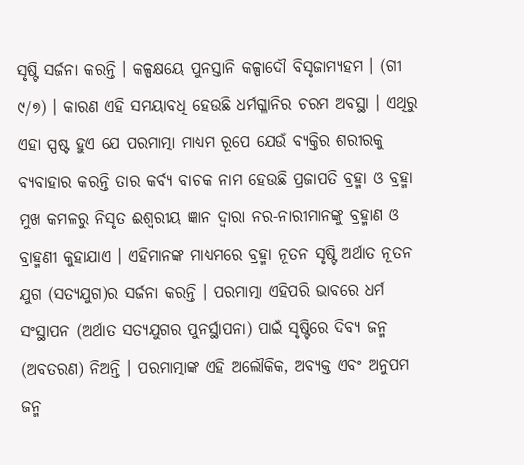ସୃଷ୍ଟି ସର୍ଜନା କରନ୍ତି । କଳ୍ପକ୍ଷୟେ ପୁନସ୍ତାନି କଳ୍ପାଦୌ ବିସୃଜାମ୍ୟହମ । (ଗୀ ୯/୭) । କାରଣ ଏହି ସମୟାବଧି ହେଉଛି ଧର୍ମଗ୍ଳାନିର ଚରମ ଅବସ୍ଥା । ଏଥିରୁ ଏହା ସ୍ପଷ୍ଟ ହୁଏ ଯେ ପରମାତ୍ମା ମାଧ୍ୟମ ରୂପେ ଯେଉଁ ବ୍ୟକ୍ତିର ଶରୀରକୁ ବ୍ୟବାହାର କରନ୍ତି ତାର କର୍ବ୍ୟ ବାଚକ ନାମ ହେଉଛି ପ୍ରଜାପତି ବ୍ରହ୍ମା ଓ ବ୍ରହ୍ମା ମୁଖ କମଳରୁ ନିସୃତ ଈଶ୍ୱରୀୟ ଜ୍ଞାନ ଦ୍ୱାରା ନର-ନାରୀମାନଙ୍କୁ ବ୍ରହ୍ମାଣ ଓ ବ୍ରାହ୍ମଣୀ କୁହାଯାଏ । ଏହିମାନଙ୍କ ମାଧ୍ୟମରେ ବ୍ରହ୍ମା ନୂତନ ସୃଷ୍ଟି ଅର୍ଥାତ ନୂତନ ଯୁଗ (ସତ୍ୟଯୁଗ)ର ସର୍ଜନା କରନ୍ତି । ପରମାତ୍ମା ଏହିପରି ଭାବରେ ଧର୍ମ ସଂସ୍ଥାପନ (ଅର୍ଥାତ ସତ୍ୟଯୁଗର ପୁନର୍ସ୍ଥାପନା) ପାଇଁ ସୃଷ୍ଟିରେ ଦିବ୍ୟ ଜନ୍ମ (ଅବତରଣ) ନିଅନ୍ତି । ପରମାତ୍ମାଙ୍କ ଏହି ଅଲୌକିକ, ଅବ୍ୟକ୍ତ ଏବଂ ଅନୁପମ ଜନ୍ମ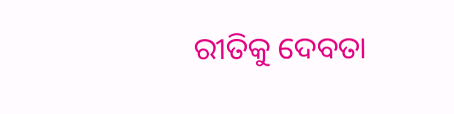ରୀତିକୁ ଦେବତା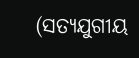(ସତ୍ୟଯୁଗୀୟ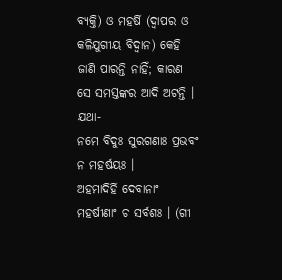ବ୍ୟକ୍ତି) ଓ ମହର୍ଷି (ଦ୍ୱାପର ଓ କଳିଯୁଗୀୟ ବିଦ୍ୱାନ) କେହି ଜାଣି ପାରନ୍ତି ନାହିଁ; କାରଣ ସେ ସମସ୍ତଙ୍କର ଆଦି ଅଟନ୍ତି । ଯଥା-
ନମେ ବିଦୁଃ ସୁରଗଣାଃ ପ୍ରଭବଂ ନ ମହର୍ଷୟଃ ।
ଅହମାଦିର୍ହି ଦେବାନାଂ ମହର୍ଷୀଣାଂ ଚ ସର୍ବଶଃ । (ଗୀ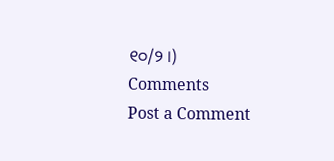୧୦/୨ ।)
Comments
Post a Comment